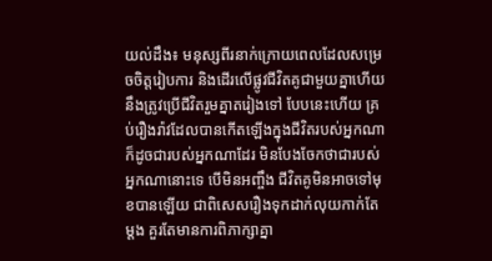យល់ដឹង៖ មនុស្សពីរនាក់ក្រោយពេលដែលសម្រេចចិត្តរៀបការ និងដើរលើផ្លូវជីវិតគូជាមួយគ្នាហើយ នឹងត្រូវប្រើជីវិតរួមគ្នាតរៀងទៅ បែបនេះហើយ គ្រប់រឿងរ៉ាវដែលបានកើតឡើងក្នុងជីវិតរបស់អ្នកណា ក៏ដូចជារបស់អ្នកណាដែរ មិនបែងចែកថាជារបស់អ្នកណានោះទេ បើមិនអញ្ចឹង ជីវិតគូមិនអាចទៅមុខបានឡើយ ជាពិសេសរឿងទុកដាក់លុយកាក់តែម្តង គួរតែមានការពិភាក្សាគ្នា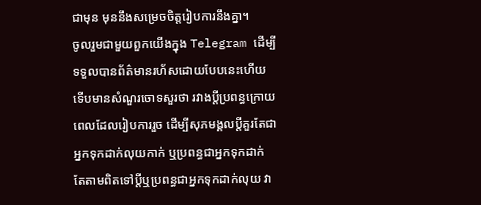ជាមុន មុននឹងសម្រេចចិត្តរៀបការនឹងគ្នា។
ចូលរួមជាមួយពួកយើងក្នុង Telegram ដើម្បីទទួលបានព័ត៌មានរហ័សដោយបែបនេះហើយ ទើបមានសំណួរចោទសួរថា រវាងប្តីប្រពន្ធក្រោយពេលដែលរៀបការរួច ដើម្បីសុភមង្គលប្តីគួរតែជាអ្នកទុកដាក់លុយកាក់ ឬប្រពន្ធជាអ្នកទុកដាក់ តែតាមពិតទៅប្តីឬប្រពន្ធជាអ្នកទុកដាក់លុយ វា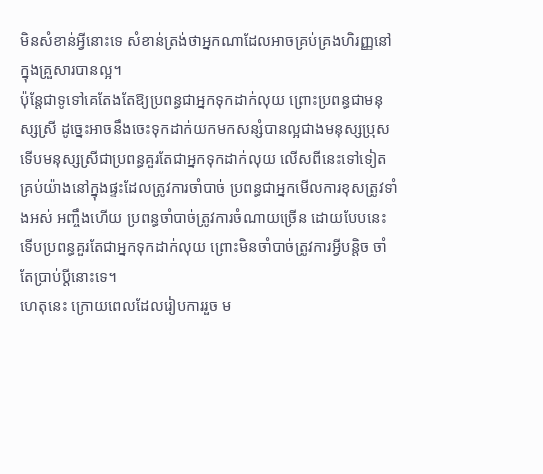មិនសំខាន់អ្វីនោះទេ សំខាន់ត្រង់ថាអ្នកណាដែលអាចគ្រប់គ្រងហិរញ្ញនៅក្នុងគ្រួសារបានល្អ។
ប៉ុន្តែជាទូទៅគេតែងតែឱ្យប្រពន្ធជាអ្នកទុកដាក់លុយ ព្រោះប្រពន្ធជាមនុស្សស្រី ដូច្នេះអាចនឹងចេះទុកដាក់យកមកសន្សំបានល្អជាងមនុស្សប្រុស ទើបមនុស្សស្រីជាប្រពន្ធគួរតែជាអ្នកទុកដាក់លុយ លើសពីនេះទៅទៀត គ្រប់យ៉ាងនៅក្នុងផ្ទះដែលត្រូវការចាំបាច់ ប្រពន្ធជាអ្នកមើលការខុសត្រូវទាំងអស់ អញ្ចឹងហើយ ប្រពន្ធចាំបាច់ត្រូវការចំណាយច្រើន ដោយបែបនេះ ទើបប្រពន្ធគួរតែជាអ្នកទុកដាក់លុយ ព្រោះមិនចាំបាច់ត្រូវការអ្វីបន្តិច ចាំតែប្រាប់ប្តីនោះទេ។
ហេតុនេះ ក្រោយពេលដែលរៀបការរួច ម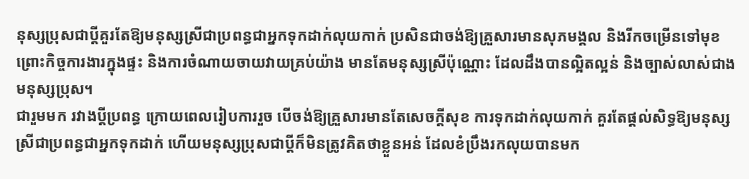នុស្សប្រុសជាប្តីគួរតែឱ្យមនុស្សស្រីជាប្រពន្ធជាអ្នកទុកដាក់លុយកាក់ ប្រសិនជាចង់ឱ្យគ្រួសារមានសុភមង្គល និងរីកចម្រើនទៅមុខ ព្រោះកិច្ចការងារក្នុងផ្ទះ និងការចំណាយចាយវាយគ្រប់យ៉ាង មានតែមនុស្សស្រីប៉ុណ្ណោះ ដែលដឹងបានល្អិតល្អន់ និងច្បាស់លាស់ជាងមនុស្សប្រុស។
ជារួមមក រវាងប្តីប្រពន្ធ ក្រោយពេលរៀបការរួច បើចង់ឱ្យគ្រួសារមានតែសេចក្តីសុខ ការទុកដាក់លុយកាក់ គួរតែផ្តល់សិទ្ធឱ្យមនុស្សស្រីជាប្រពន្ធជាអ្នកទុកដាក់ ហើយមនុស្សប្រុសជាប្តីក៏មិនត្រូវគិតថាខ្លួនអន់ ដែលខំប្រឹងរកលុយបានមក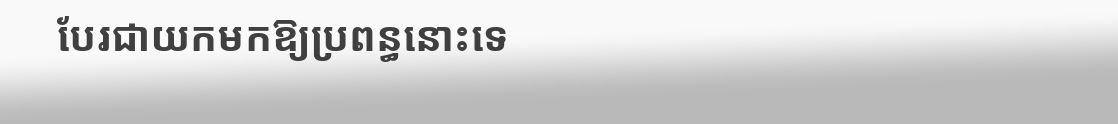បែរជាយកមកឱ្យប្រពន្ធនោះទេ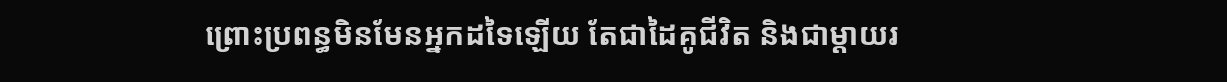ព្រោះប្រពន្ធមិនមែនអ្នកដទៃឡើយ តែជាដៃគូជីវិត និងជាម្តាយរ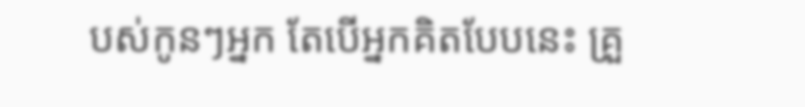បស់កូនៗអ្នក តែបើអ្នកគិតបែបនេះ គ្រួ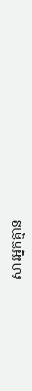សារអ្នកគ្មាន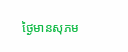ថ្ងៃមានសុភម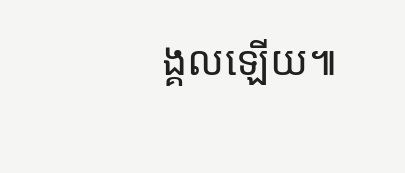ង្គលឡើយ៕